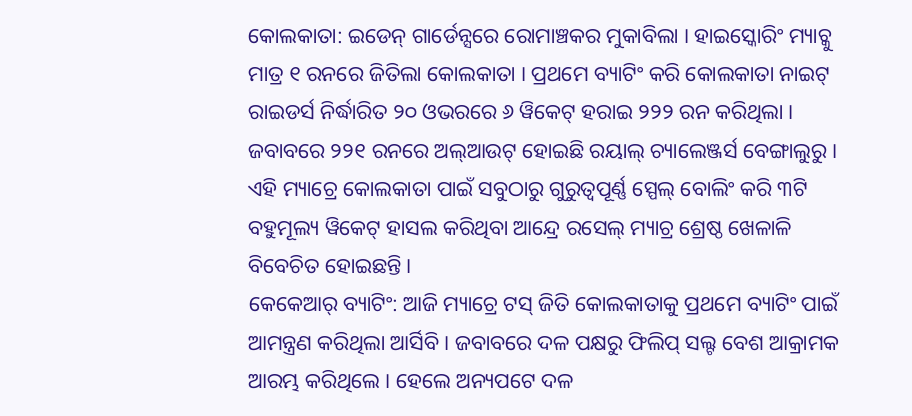କୋଲକାତା: ଇଡେନ୍ ଗାର୍ଡେନ୍ସରେ ରୋମାଞ୍ଚକର ମୁକାବିଲା । ହାଇସ୍କୋରିଂ ମ୍ୟାଚ୍କୁ ମାତ୍ର ୧ ରନରେ ଜିତିଲା କୋଲକାତା । ପ୍ରଥମେ ବ୍ୟାଟିଂ କରି କୋଲକାତା ନାଇଟ୍ ରାଇଡର୍ସ ନିର୍ଦ୍ଧାରିତ ୨୦ ଓଭରରେ ୬ ୱିକେଟ୍ ହରାଇ ୨୨୨ ରନ କରିଥିଲା । ଜବାବରେ ୨୨୧ ରନରେ ଅଲ୍ଆଉଟ୍ ହୋଇଛି ରୟାଲ୍ ଚ୍ୟାଲେଞ୍ଜର୍ସ ବେଙ୍ଗାଲୁରୁ । ଏହି ମ୍ୟାଚ୍ରେ କୋଲକାତା ପାଇଁ ସବୁଠାରୁ ଗୁରୁତ୍ବପୂର୍ଣ୍ଣ ସ୍ପେଲ୍ ବୋଲିଂ କରି ୩ଟି ବହୁମୂଲ୍ୟ ୱିକେଟ୍ ହାସଲ କରିଥିବା ଆନ୍ଦ୍ରେ ରସେଲ୍ ମ୍ୟାଚ୍ର ଶ୍ରେଷ୍ଠ ଖେଳାଳି ବିବେଚିତ ହୋଇଛନ୍ତି ।
କେକେଆର୍ ବ୍ୟାଟିଂ: ଆଜି ମ୍ୟାଚ୍ରେ ଟସ୍ ଜିତି କୋଲକାତାକୁ ପ୍ରଥମେ ବ୍ୟାଟିଂ ପାଇଁ ଆମନ୍ତ୍ରଣ କରିଥିଲା ଆର୍ସିବି । ଜବାବରେ ଦଳ ପକ୍ଷରୁ ଫିଲିପ୍ ସଲ୍ଟ ବେଶ ଆକ୍ରାମକ ଆରମ୍ଭ କରିଥିଲେ । ହେଲେ ଅନ୍ୟପଟେ ଦଳ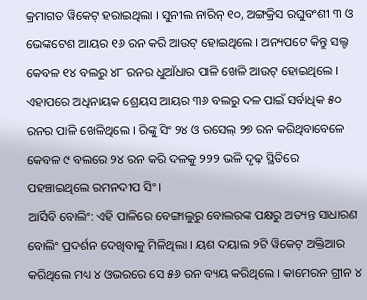କ୍ରମାଗତ ୱିକେଟ୍ ହରାଇଥିଲା । ସୁନୀଲ ନାରିନ୍ ୧୦, ଅଙ୍ଗକ୍ରିସ ରଘୁବଂଶୀ ୩ ଓ ଭେଙ୍କଟେଶ ଆୟର ୧୬ ରନ କରି ଆଉଟ୍ ହୋଇଥିଲେ । ଅନ୍ୟପଟେ କିନ୍ତୁ ସଲ୍ଟ କେବଳ ୧୪ ବଲରୁ ୪୮ ରନର ଧୁଆଁଧାର ପାଳି ଖେଳି ଆଉଟ୍ ହୋଇଥିଲେ । ଏହାପରେ ଅଧିନାୟକ ଶ୍ରେୟସ ଆୟର ୩୬ ବଲରୁ ଦଳ ପାଇଁ ସର୍ବାଧିକ ୫୦ ରନର ପାଳି ଖେଳିଥିଲେ । ରିଙ୍କୁ ସିଂ ୨୪ ଓ ରସେଲ୍ ୨୭ ରନ କରିଥିବାବେଳେ କେବଳ ୯ ବଲରେ ୨୪ ରନ କରି ଦଳକୁ ୨୨୨ ଭଳି ଦୃଢ଼ ସ୍ଥିତିରେ ପହଞ୍ଚାଇଥିଲେ ରମନଦୀପ ସିଂ ।
ଆର୍ସିବି ବୋଲିଂ: ଏହି ପାଳିରେ ବେଙ୍ଗାଲୁରୁ ବୋଲରଙ୍କ ପକ୍ଷରୁ ଅତ୍ୟନ୍ତ ସାଧାରଣ ବୋଲିଂ ପ୍ରଦର୍ଶନ ଦେଖିବାକୁ ମିଳିଥିଲା । ୟଶ ଦୟାଲ ୨ଟି ୱିକେଟ୍ ଅକ୍ତିଆର କରିଥିଲେ ମଧ୍ୟ ୪ ଓଭରରେ ସେ ୫୬ ରନ ବ୍ୟୟ କରିଥିଲେ । କାମେରନ ଗ୍ରୀନ ୪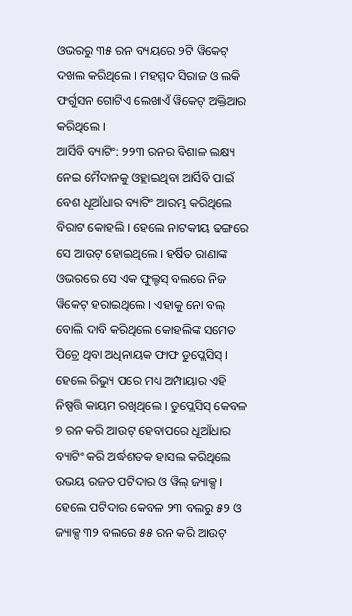ଓଭରରୁ ୩୫ ରନ ବ୍ୟୟରେ ୨ଟି ୱିକେଟ୍ ଦଖଲ କରିଥିଲେ । ମହମ୍ମଦ ସିରାଜ ଓ ଲକି ଫର୍ଗୁସନ ଗୋଟିଏ ଲେଖାଏଁ ୱିକେଟ୍ ଅକ୍ତିଆର କରିଥିଲେ ।
ଆର୍ସିବି ବ୍ୟାଟିଂ: ୨୨୩ ରନର ବିଶାଳ ଲକ୍ଷ୍ୟ ନେଇ ମୈଦାନକୁ ଓହ୍ଲାଇଥିବା ଆର୍ସିବି ପାଇଁ ବେଶ ଧୂଆଁଧାର ବ୍ୟାଟିଂ ଆରମ୍ଭ କରିଥିଲେ ବିରାଟ କୋହଲି । ହେଲେ ନାଟକୀୟ ଢଙ୍ଗରେ ସେ ଆଉଟ୍ ହୋଇଥିଲେ । ହର୍ଷିତ ରାଣାଙ୍କ ଓଭରରେ ସେ ଏକ ଫୁଲ୍ଟସ୍ ବଲରେ ନିଜ ୱିକେଟ୍ ହରାଇଥିଲେ । ଏହାକୁ ନୋ ବଲ୍ ବୋଲି ଦାବି କରିଥିଲେ କୋହଲିଙ୍କ ସମେତ ପିଚ୍ରେ ଥିବା ଅଧିନାୟକ ଫାଫ ଡୁପ୍ଲେସିସ୍ । ହେଲେ ରିଭ୍ୟୁ ପରେ ମଧ୍ୟ ଅମ୍ପାୟାର ଏହି ନିଷ୍ପତ୍ତି କାୟମ ରଖିଥିଲେ । ଡୁପ୍ଲେସିସ୍ କେବଳ ୭ ରନ କରି ଆଉଟ୍ ହେବାପରେ ଧୂଆଁଧାର ବ୍ୟାଟିଂ କରି ଅର୍ଦ୍ଧଶତକ ହାସଲ କରିଥିଲେ ଉଭୟ ରଜତ ପଟିଦାର ଓ ୱିଲ୍ ଜ୍ୟାକ୍ସ । ହେଲେ ପଟିଦାର କେବଳ ୨୩ ବଲରୁ ୫୨ ଓ ଜ୍ୟାକ୍ସ ୩୨ ବଲରେ ୫୫ ରନ କରି ଆଉଟ୍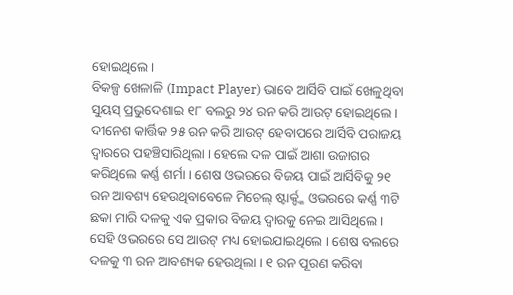ହୋଇଥିଲେ ।
ବିକଳ୍ପ ଖେଳାଳି (Impact Player) ଭାବେ ଆର୍ସିବି ପାଇଁ ଖେଳୁଥିବା ସୁୟସ୍ ପ୍ରଭୁଦେଶାଇ ୧୮ ବଲରୁ ୨୪ ରନ କରି ଆଉଟ୍ ହୋଇଥିଲେ । ଦୀନେଶ କାର୍ତ୍ତିକ ୨୫ ରନ କରି ଆଉଟ୍ ହେବାପରେ ଆର୍ସିବି ପରାଜୟ ଦ୍ବାରରେ ପହଞ୍ଚିସାରିଥିଲା । ହେଲେ ଦଳ ପାଇଁ ଆଶା ଉଜାଗର କରିଥିଲେ କର୍ଣ୍ଣ ଶର୍ମା । ଶେଷ ଓଭରରେ ବିଜୟ ପାଇଁ ଆର୍ସିବିକୁ ୨୧ ରନ ଆବଶ୍ୟ ହେଉଥିବାବେଳେ ମିଚେଲ୍ ଷ୍ଟାର୍କ୍ଙ୍କ ଓଭରରେ କର୍ଣ୍ଣ ୩ଟି ଛକା ମାରି ଦଳକୁ ଏକ ପ୍ରକାର ବିଜୟ ଦ୍ବାରକୁ ନେଇ ଆସିଥିଲେ । ସେହି ଓଭରରେ ସେ ଆଉଟ୍ ମଧ୍ୟ ହୋଇଯାଇଥିଲେ । ଶେଷ ବଲରେ ଦଳକୁ ୩ ରନ ଆବଶ୍ୟକ ହେଉଥିଲା । ୧ ରନ ପୂରଣ କରିବା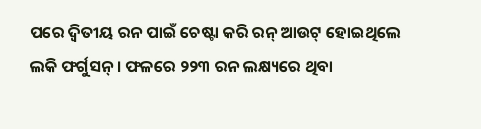ପରେ ଦ୍ବିତୀୟ ରନ ପାଇଁ ଚେଷ୍ଟା କରି ରନ୍ ଆଉଟ୍ ହୋଇଥିଲେ ଲକି ଫର୍ଗୁସନ୍ । ଫଳରେ ୨୨୩ ରନ ଲକ୍ଷ୍ୟରେ ଥିବା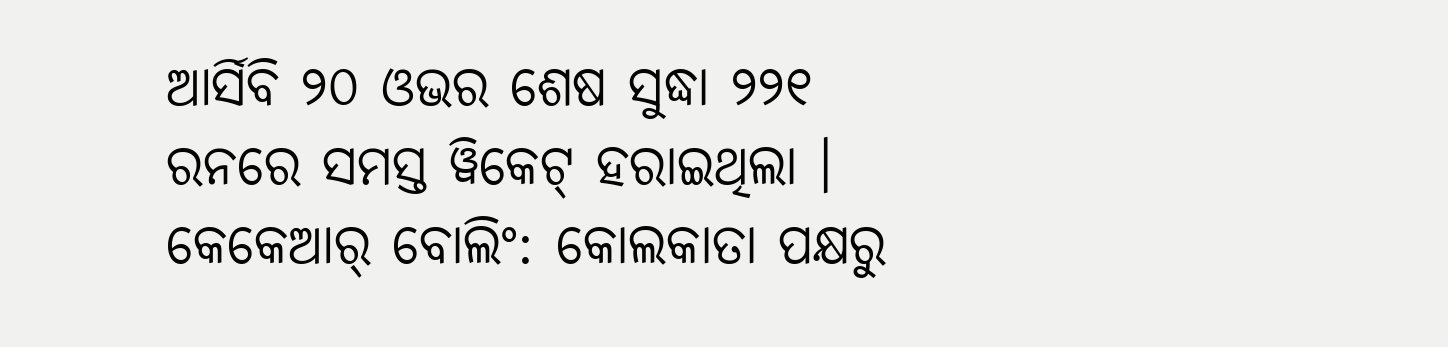ଆର୍ସିବି ୨୦ ଓଭର ଶେଷ ସୁଦ୍ଧା ୨୨୧ ରନରେ ସମସ୍ତ ୱିକେଟ୍ ହରାଇଥିଲା ।
କେକେଆର୍ ବୋଲିଂ: କୋଲକାତା ପକ୍ଷରୁ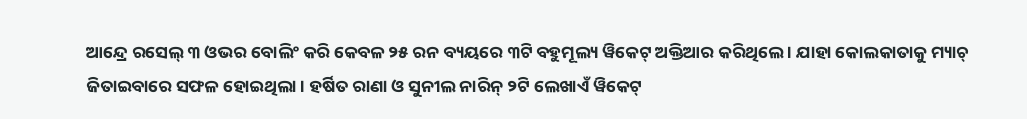ଆନ୍ଦ୍ରେ ରସେଲ୍ ୩ ଓଭର ବୋଲିଂ କରି କେବଳ ୨୫ ରନ ବ୍ୟୟରେ ୩ଟି ବହୁମୂଲ୍ୟ ୱିକେଟ୍ ଅକ୍ତିଆର କରିଥିଲେ । ଯାହା କୋଲକାତାକୁ ମ୍ୟାଚ୍ ଜିତାଇବାରେ ସଫଳ ହୋଇଥିଲା । ହର୍ଷିତ ରାଣା ଓ ସୁନୀଲ ନାରିନ୍ ୨ଟି ଲେଖାଏଁ ୱିକେଟ୍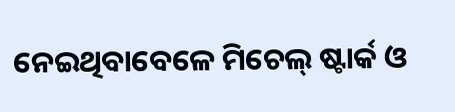ନେଇଥିବାବେଳେ ମିଚେଲ୍ ଷ୍ଟାର୍କ ଓ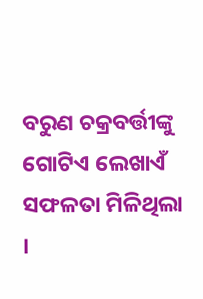ବରୁଣ ଚକ୍ରବର୍ତ୍ତୀଙ୍କୁ ଗୋଟିଏ ଲେଖାଏଁ ସଫଳତା ମିଳିଥିଲା ।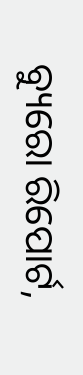ବ୍ୟୁରୋ ରିପୋର୍ଟ,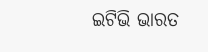ଇଟିଭି ଭାରତ